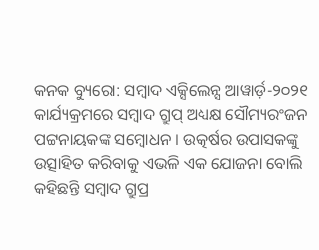କନକ ବ୍ୟୁରୋ: ସମ୍ବାଦ ଏକ୍ସିଲେନ୍ସ ଆୱାର୍ଡ଼-୨୦୨୧ କାର୍ଯ୍ୟକ୍ରମରେ ସମ୍ବାଦ ଗ୍ରୁପ୍ ଅଧ୍ୟକ୍ଷ ସୌମ୍ୟରଂଜନ ପଟ୍ଟନାୟକଙ୍କ ସମ୍ବୋଧନ । ଉତ୍କର୍ଷର ଉପାସକଙ୍କୁ ଉତ୍ସାହିତ କରିବାକୁ ଏଭଳି ଏକ ଯୋଜନା ବୋଲି କହିଛନ୍ତି ସମ୍ବାଦ ଗ୍ରୁପ୍ର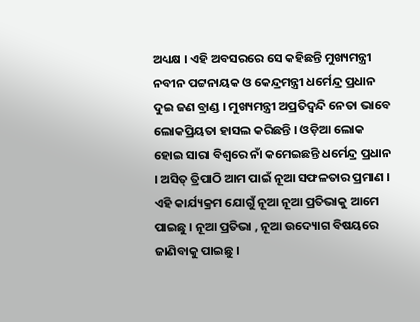ଅଧ୍ୟକ୍ଷ । ଏହି ଅବସରରେ ସେ କହିଛନ୍ତି ମୁଖ୍ୟମନ୍ତ୍ରୀ ନବୀନ ପଟ୍ଟନାୟକ ଓ କେନ୍ଦ୍ରମନ୍ତ୍ରୀ ଧର୍ମେନ୍ଦ୍ର ପ୍ରଧାନ ଦୁଇ ଜଣ ବ୍ରାଣ୍ଡ । ମୁଖ୍ୟମନ୍ତ୍ରୀ ଅପ୍ରତିଦ୍ୱନ୍ଦି ନେତା ଭାବେ ଲୋକପ୍ରିୟତା ହାସଲ କରିଛନ୍ତି । ଓଡ଼ିଆ ଲୋକ ହୋଇ ସାରା ବିଶ୍ୱରେ ନାଁ କମେଇଛନ୍ତି ଧର୍ମେନ୍ଦ୍ର ପ୍ରଧାନ । ଅସିତ୍ ତ୍ରିପାଠି ଆମ ପାଇଁ ନୂଆ ସଫଳତାର ପ୍ରମାଣ । ଏହି କାର୍ଯ୍ୟକ୍ରମ ଯୋଗୁଁ ନୂଆ ନୂଆ ପ୍ରତିଭାକୁ ଆମେ ପାଇଛୁ । ନୂଆ ପ୍ରତିଭା , ନୂଆ ଉଦ୍ୟୋଗ ବିଷୟରେ ଜାଣିବାକୁ ପାଇଛୁ ।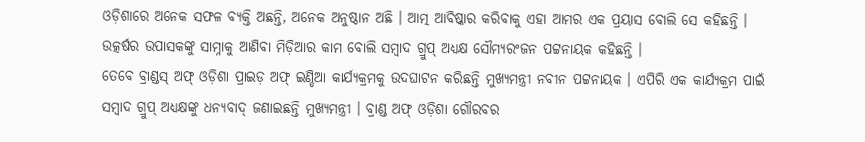ଓଡ଼ିଶାରେ ଅନେକ ସଫଳ ବ୍ୟକ୍ତି ଅଛନ୍ତି, ଅନେକ ଅନୁଷ୍ଠାନ ଅଛି । ଆତ୍ମ ଆବିଷ୍କାର କରିବାକୁ ଏହା ଆମର ଏକ ପ୍ରୟାସ ବୋଲି ସେ କହିଛନ୍ତି । ଉତ୍କର୍ଷର ଉପାସକଙ୍କୁ ସାମ୍ନାକୁ ଆଣିବା ମିଡ଼ିଆର କାମ ବୋଲି ସମ୍ବାଦ ଗ୍ରୁପ୍ ଅଧ୍ୟକ୍ଷ ସୌମ୍ୟରଂଜନ ପଟ୍ଟନାୟକ କହିଛନ୍ତି ।
ତେବେ ବ୍ରାଣ୍ଡସ୍ ଅଫ୍ ଓଡ଼ିଶା ପ୍ରାଇଡ଼ ଅଫ୍ ଇଣ୍ଡିଆ କାର୍ଯ୍ୟକ୍ରମକୁ ଉଦଘାଟନ କରିଛନ୍ତି ମୁଖ୍ୟମନ୍ତ୍ରୀ ନବୀନ ପଟ୍ଟନାୟକ । ଏପିରି ଏକ କାର୍ଯ୍ୟକ୍ରମ ପାଇଁ ସମ୍ବାଦ ଗ୍ରୁପ୍ ଅଧ୍ୟକ୍ଷଙ୍କୁ ଧନ୍ୟବାଦ୍ ଜଣାଇଛନ୍ତି ମୁଖ୍ୟମନ୍ତ୍ରୀ । ବ୍ରାଣ୍ଡ ଅଫ୍ ଓଡ଼ିଶା ଗୌରବର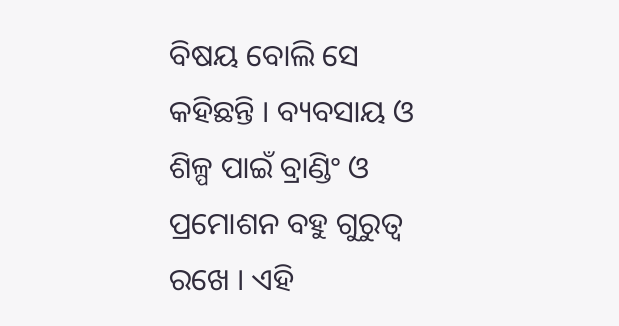ବିଷୟ ବୋଲି ସେ କହିଛନ୍ତି । ବ୍ୟବସାୟ ଓ ଶିଳ୍ପ ପାଇଁ ବ୍ରାଣ୍ଡିଂ ଓ ପ୍ରମୋଶନ ବହୁ ଗୁରୁତ୍ୱ ରଖେ । ଏହି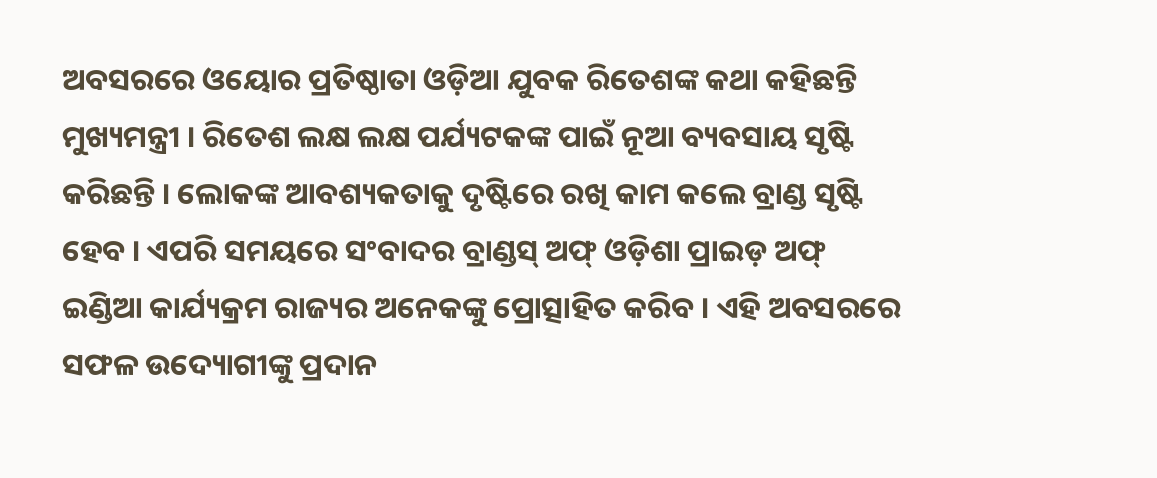ଅବସରରେ ଓୟୋର ପ୍ରତିଷ୍ଠାତା ଓଡ଼ିଆ ଯୁବକ ରିତେଶଙ୍କ କଥା କହିଛନ୍ତି ମୁଖ୍ୟମନ୍ତ୍ରୀ । ରିତେଶ ଲକ୍ଷ ଲକ୍ଷ ପର୍ଯ୍ୟଟକଙ୍କ ପାଇଁ ନୂଆ ବ୍ୟବସାୟ ସୃଷ୍ଟି କରିଛନ୍ତି । ଲୋକଙ୍କ ଆବଶ୍ୟକତାକୁ ଦୃଷ୍ଟିରେ ରଖି କାମ କଲେ ବ୍ରାଣ୍ଡ ସୃଷ୍ଟି ହେବ । ଏପରି ସମୟରେ ସଂବାଦର ବ୍ରାଣ୍ଡସ୍ ଅଫ୍ ଓଡ଼ିଶା ପ୍ରାଇଡ଼ ଅଫ୍ ଇଣ୍ଡିଆ କାର୍ଯ୍ୟକ୍ରମ ରାଜ୍ୟର ଅନେକଙ୍କୁ ପ୍ରୋତ୍ସାହିତ କରିବ । ଏହି ଅବସରରେ ସଫଳ ଉଦ୍ୟୋଗୀଙ୍କୁ ପ୍ରଦାନ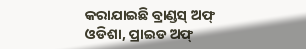କରାଯାଇଛି ବ୍ରାଣ୍ଡସ୍ ଅଫ୍ ଓଡିଶା, ପ୍ରାଇଡ ଅଫ୍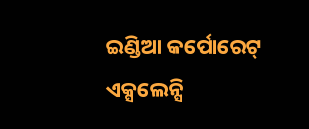ଇଣ୍ଡିଆ କର୍ପୋରେଟ୍ ଏକ୍ସଲେନ୍ସି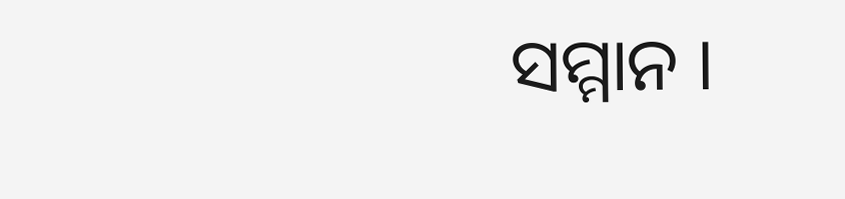ସମ୍ମାନ ।